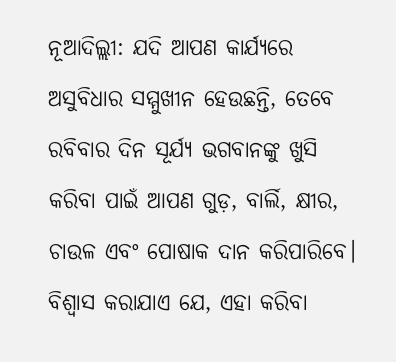ନୂଆଦିଲ୍ଲୀ: ଯଦି ଆପଣ କାର୍ଯ୍ୟରେ ଅସୁବିଧାର ସମ୍ମୁଖୀନ ହେଉଛନ୍ତି, ତେବେ ରବିବାର ଦିନ ସୂର୍ଯ୍ୟ ଭଗବାନଙ୍କୁ ଖୁସି କରିବା ପାଇଁ ଆପଣ ଗୁଡ଼, ବାର୍ଲି, କ୍ଷୀର, ଚାଉଳ ଏବଂ ପୋଷାକ ଦାନ କରିପାରିବେ। ବିଶ୍ୱାସ କରାଯାଏ ଯେ, ଏହା କରିବା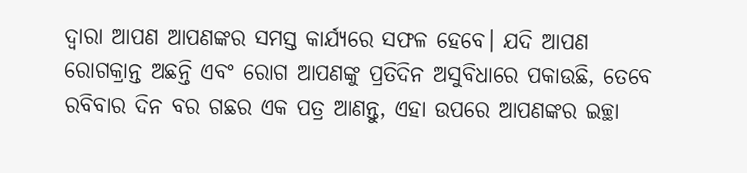ଦ୍ୱାରା ଆପଣ ଆପଣଙ୍କର ସମସ୍ତ କାର୍ଯ୍ୟରେ ସଫଳ ହେବେ। ଯଦି ଆପଣ ରୋଗକ୍ରାନ୍ତ ଅଛନ୍ତି ଏବଂ ରୋଗ ଆପଣଙ୍କୁ ପ୍ରତିଦିନ ଅସୁବିଧାରେ ପକାଉଛି, ତେବେ ରବିବାର ଦିନ ବର ଗଛର ଏକ ପତ୍ର ଆଣନ୍ତୁ, ଏହା ଉପରେ ଆପଣଙ୍କର ଇଚ୍ଛା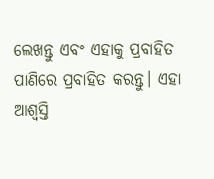ଲେଖନ୍ତୁ ଏବଂ ଏହାକୁ ପ୍ରବାହିତ ପାଣିରେ ପ୍ରବାହିତ କରନ୍ତୁ। ଏହା ଆଶ୍ଵସ୍ତି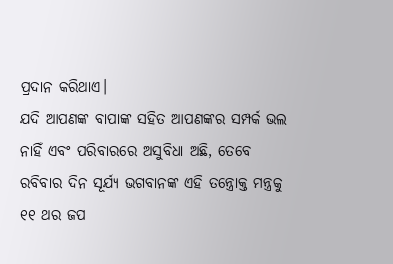ପ୍ରଦାନ କରିଥାଏ।
ଯଦି ଆପଣଙ୍କ ବାପାଙ୍କ ସହିତ ଆପଣଙ୍କର ସମ୍ପର୍କ ଭଲ ନାହିଁ ଏବଂ ପରିବାରରେ ଅସୁବିଧା ଅଛି, ତେବେ ରବିବାର ଦିନ ସୂର୍ଯ୍ୟ ଭଗବାନଙ୍କ ଏହି ତନ୍ତ୍ରୋକ୍ତ ମନ୍ତ୍ରକୁ ୧୧ ଥର ଜପ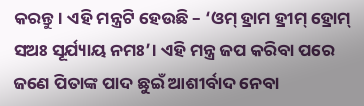କରନ୍ତୁ। ଏହି ମନ୍ତ୍ରଟି ହେଉଛି – ‘ଓମ୍ ହ୍ରାମ ହ୍ରୀମ୍ ହ୍ରୋମ୍ ସଅଃ ସୂର୍ଯ୍ୟାୟ ନମଃ’। ଏହି ମନ୍ତ୍ର ଜପ କରିବା ପରେ ଜଣେ ପିତାଙ୍କ ପାଦ ଛୁଇଁ ଆଶୀର୍ବାଦ ନେବା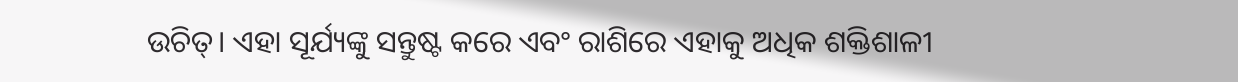ଉଚିତ୍। ଏହା ସୂର୍ଯ୍ୟଙ୍କୁ ସନ୍ତୁଷ୍ଟ କରେ ଏବଂ ରାଶିରେ ଏହାକୁ ଅଧିକ ଶକ୍ତିଶାଳୀ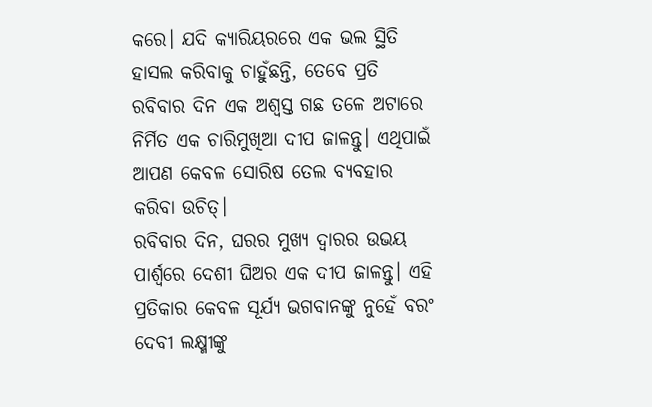କରେ। ଯଦି କ୍ୟାରିୟରରେ ଏକ ଭଲ ସ୍ଥିତି ହାସଲ କରିବାକୁ ଚାହୁଁଛନ୍ତି, ତେବେ ପ୍ରତି ରବିବାର ଦିନ ଏକ ଅଶ୍ବସ୍ତ ଗଛ ତଳେ ଅଟାରେ ନିର୍ମିତ ଏକ ଚାରିମୁଖିଆ ଦୀପ ଜାଳନ୍ତୁ। ଏଥିପାଇଁ ଆପଣ କେବଳ ସୋରିଷ ତେଲ ବ୍ୟବହାର କରିବା ଉଚିତ୍।
ରବିବାର ଦିନ, ଘରର ମୁଖ୍ୟ ଦ୍ୱାରର ଉଭୟ ପାର୍ଶ୍ୱରେ ଦେଶୀ ଘିଅର ଏକ ଦୀପ ଜାଳନ୍ତୁ। ଏହି ପ୍ରତିକାର କେବଳ ସୂର୍ଯ୍ୟ ଭଗବାନଙ୍କୁ ନୁହେଁ ବରଂ ଦେବୀ ଲକ୍ଷ୍ମୀଙ୍କୁ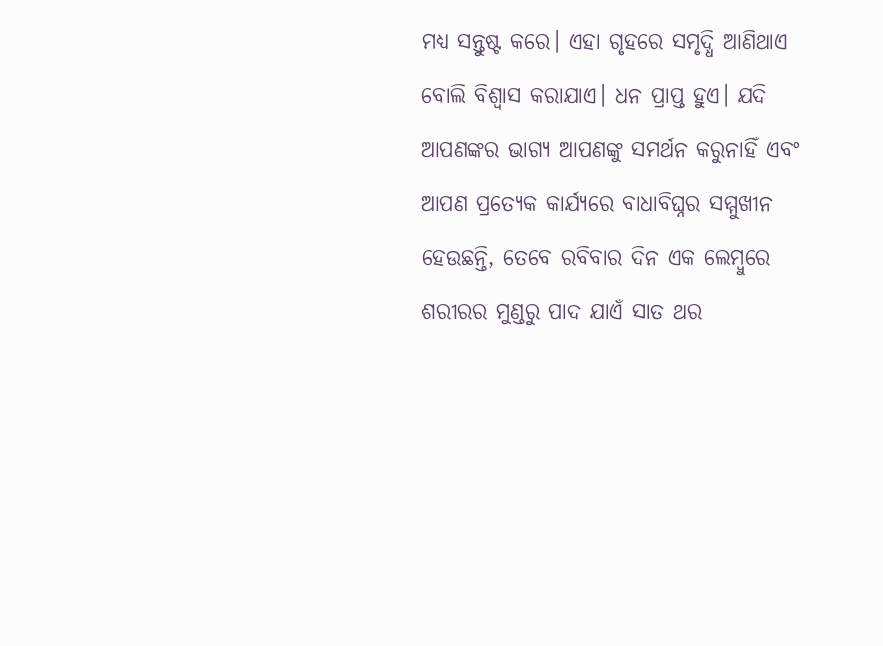ମଧ୍ୟ ସନ୍ତୁଷ୍ଟ କରେ। ଏହା ଗୃହରେ ସମୃଦ୍ଧି ଆଣିଥାଏ ବୋଲି ବିଶ୍ୱାସ କରାଯାଏ। ଧନ ପ୍ରାପ୍ତ ହୁଏ। ଯଦି ଆପଣଙ୍କର ଭାଗ୍ୟ ଆପଣଙ୍କୁ ସମର୍ଥନ କରୁନାହିଁ ଏବଂ ଆପଣ ପ୍ରତ୍ୟେକ କାର୍ଯ୍ୟରେ ବାଧାବିଘ୍ନର ସମ୍ମୁଖୀନ ହେଉଛନ୍ତି, ତେବେ ରବିବାର ଦିନ ଏକ ଲେମ୍ବୁରେ ଶରୀରର ମୁଣ୍ଡରୁ ପାଦ ଯାଏଁ ସାତ ଥର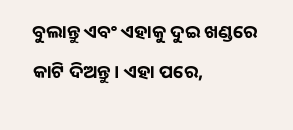ବୁଲାନ୍ତୁ ଏବଂ ଏହାକୁ ଦୁଇ ଖଣ୍ଡରେ କାଟି ଦିଅନ୍ତୁ। ଏହା ପରେ,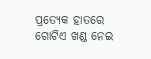ପ୍ରତ୍ୟେକ ହାତରେ ଗୋଟିଏ ଖଣ୍ଡ ନେଇ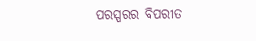ପରସ୍ପରର ବିପରୀତ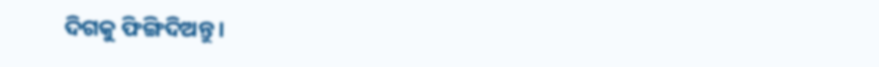ଦିଗକୁ ଫିଙ୍ଗିଦିଅନ୍ତୁ।